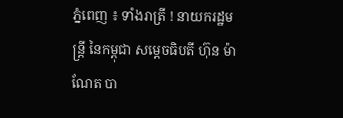ភ្នំពេញ ៖ ទាំងរាត្រី ! នាយករដ្ឋមន្ត្រី នៃកម្ពុជា សម្តេចធិបតី ហ៊ុន ម៉ាណែត បា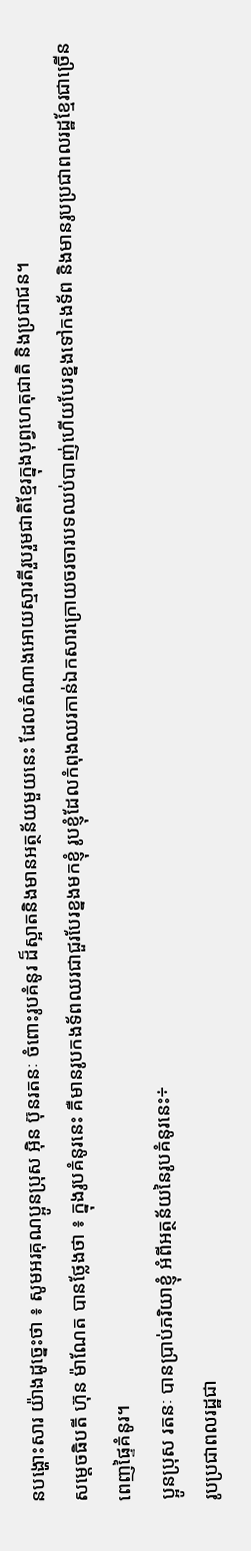នបង្ហោះសារ យ៉ាងដូច្នេះថា ៖ សូមអរគុណប្អូនប្រុស អុិន ប៊ុនរតនៈ ចំពោះរូបគំនូរ ដ៏ស្អាតនិងមានអត្ថន័យមួយនេះ ដែលតំណាងអោយស្មារតីរួបរួមជាតិខ្មែរក្នុងបុព្វហេតុជាតិ និងប្រជាជន។
សម្តេចធិបតី ហ៊ុន ម៉ាណែត បានថ្លែងថា ៖ ក្នុងរូបគំនូរនេះ គឺមានរូបកងទ័ពឈរជាជួរបែរខ្នងមកខ្ញុំ រូបខ្ញុំដែលកំពុងឈរកាន់ឯកសារក្រោយចរចារបទឈប់បាញ់ហើយបែរខ្នងទៅកងទ័ព និងមានរូបប្រជាពលរដ្ឋខ្មែរជាច្រើនពេញផ្ទៃគំនូរ។
ប្អូនប្រុស រតនៈ បានប្រាប់ភរិយាខ្ញុំ អំពីអត្ថន័យនៃរូបគំនូរនេះ÷
រូបប្រជាពលរដ្ឋជា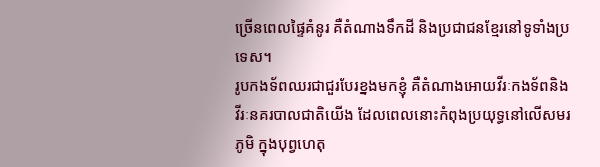ច្រើនពេលផ្ទៃគំនូរ គឺតំណាងទឹកដី និងប្រជាជនខ្មែរនៅទូទាំងប្រទេស។
រូបកងទ័ពឈរជាជួរបែរខ្នងមកខ្ញុំ គឺតំណាងអោយវីរៈកងទ័ពនិងវីរៈនគរបាលជាតិយើង ដែលពេលនោះកំពុងប្រយុទ្ធនៅលើសមរភូមិ ក្នុងបុព្វហេតុ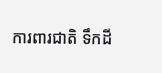ការពារជាតិ ទឹកដី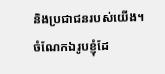និងប្រជាជនរបស់យើង។
ចំណែកឯរូបខ្ញុំដែ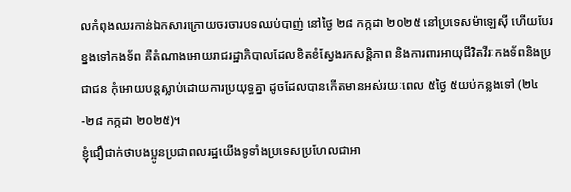លកំពុងឈរកាន់ឯកសារក្រោយចរចារបទឈប់បាញ់ នៅថ្ងៃ ២៨ កក្កដា ២០២៥ នៅប្រទេសម៉ាឡេស៊ី ហើយបែរខ្នងទៅកងទ័ព គឺតំណាងអោយរាជរដ្ឋាភិបាលដែលខិតខំស្វែងរកសន្តិភាព និងការពារអាយុជីវិតវីរៈកងទ័ពនិងប្រជាជន កុំអោយបន្តស្លាប់ដោយការប្រយុទ្ធគ្នា ដូចដែលបានកើតមានអស់រយៈពេល ៥ថ្ងៃ ៥យប់កន្លងទៅ (២៤-២៨ កក្កដា ២០២៥)។
ខ្ញុំជឿជាក់ថាបងប្អូនប្រជាពលរដ្ឋយើងទូទាំងប្រទេសប្រហែលជាអា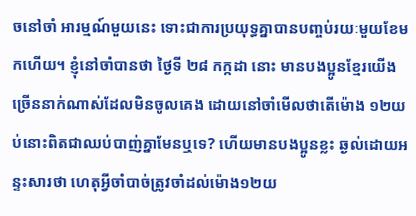ចនៅចាំ អារម្មណ៍មួយនេះ ទោះជាការប្រយុទ្ធគ្នាបានបញ្ចប់រយៈមួយខែមកហើយ។ ខ្ញុំនៅចាំបានថា ថ្ងៃទី ២៨ កក្កដា នោះ មានបងប្អូនខ្មែរយើងច្រើននាក់ណាស់ដែលមិនចូលគេង ដោយនៅចាំមើលថាតើម៉ោង ១២យប់នោះពិតជាឈប់បាញ់គ្នាមែនឬទេ? ហើយមានបងប្អូនខ្លះ ឆ្ងល់ដោយអន្ទះសារថា ហេតុអ្វីចាំបាច់ត្រូវចាំដល់ម៉ោង១២យ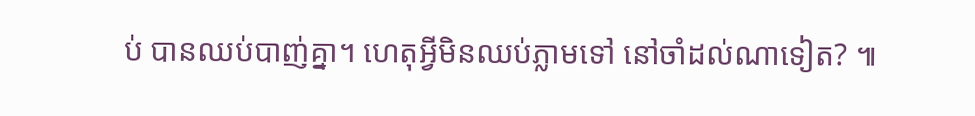ប់ បានឈប់បាញ់គ្នា។ ហេតុអ្វីមិនឈប់ភ្លាមទៅ នៅចាំដល់ណាទៀត? ៕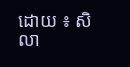ដោយ ៖ សិលា